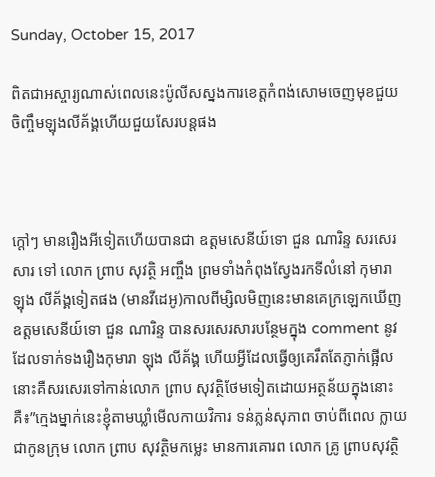Sunday, October 15, 2017

ពិតជាអស្ចារ្យណាស់ពេលនេះប៉ូលីសស្នងការខេត្តកំពង់សោមចេញមុខជួយចិញ្ចឹមឡុងលីគ័ង្គហើយជួយសែរបន្តផង



ក្តៅៗ មានរឿងអីទៀតហើយបានជា ឧត្តមសេនីយ៍ទោ ជួន ណារិន្ទ សរសេរសារ ទៅ លោក ព្រាប សុវត្ថិ អញ្ចឹង ព្រមទាំងកំពុងស្វែងរកទីលំនៅ កុមារា ឡុង លីគ័ង្គទៀតផង (មានវីដេអូ)កាលពីម្សិលមិញនេះមានគេក្រឡេកឃើញ ឧត្តមសេនីយ៍ទោ ជួន ណារិន្ទ បានសរសេរសារបន្ថែមក្នុង comment នូវដែលទាក់ទងរឿងកុមារា ឡុង លីគ័ង្គ ហើយអ្វីដែលធ្វើឲ្យគេរឹតតែភ្ញាក់ផ្អើលនោះគឺសរសេរទៅកាន់លោក ព្រាប សុវត្ថិថែមទៀតដោយអត្ថន័យក្នុងនោះគឺ៖”ក្មេងម្នាក់នេះខ្ញុំតាមឃ្លាំមើលកាយវិការ ទន់ភ្លន់សុភាព ចាប់ពីពេល ក្លាយជាកូនក្រុម លោក ព្រាប សុវត្ថិមកម្លេះ មានការគោរព លោក គ្រូ ព្រាបសុវត្ថិ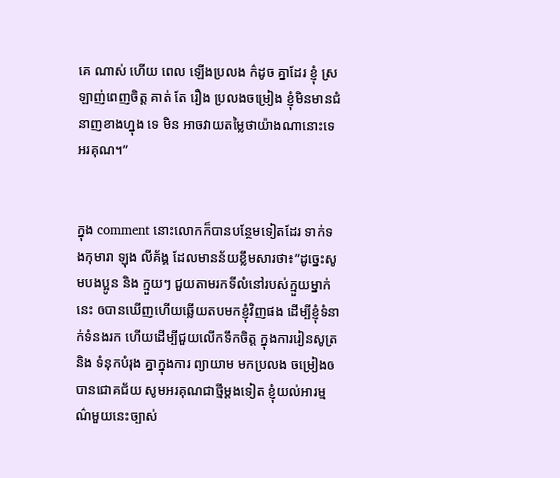គេ ណាស់ ហើយ ពេល ឡើងប្រលង ក៌ដូច គ្នាដែរ ខ្ញុំ ស្រឡាញ់ពេញចិត្ត គាត់ តែ រឿង ប្រលងចម្រៀង ខ្ញុំមិនមានជំនាញខាងហ្នុង ទេ មិន អាចវាយតម្លៃថាយ៉ាងណានោះទេ អរគុណ។”


ក្នុង comment នោះលោកក៏បានបន្ថែមទៀតដែរ ទាក់ទងកុមារា ឡុង លីគ័ង្គ ដែលមានន័យខ្លឹមសារថា៖”ដូច្នេះសូមបងប្អូន និង ក្មួយៗ ជួយតាមរកទីលំនៅរបស់ក្មួយម្នាក់នេះ ឲបានឃើញហើយឆ្លើយតបមកខ្ញុំវិញផង ដើម្បីខ្ញុំទំនាក់ទំនងរក ហើយដើម្បីជួយលើកទឹកចិត្ត ក្នុងការរៀនសូត្រ និង ទំនុកបំរុង គ្នាក្នុងការ ព្យាយាម មកប្រលង ចម្រៀងឲបានជោគជ័យ សូមអរគុណជាថ្មីម្ដងទៀត ខ្ញុំយល់អារម្មណ៌មួយនេះច្បាស់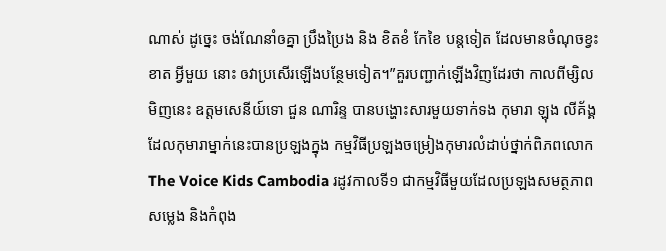ណាស់ ដូច្នេះ ចង់ណែនាំឲគ្នា ប្រឹងប្រៃង និង ខិតខំ កែខៃ បន្តទៀត ដែលមានចំណុចខ្វះខាត អ្វីមួយ នោះ ឲវាប្រសើរឡើងបន្ថែមទៀត។”គួរបញ្ជាក់ឡើងវិញដែរថា កាលពីម្សិលមិញនេះ ឧត្តមសេនីយ៍ទោ ជួន ណារិន្ទ បានបង្ហោះសារមួយទាក់ទង កុមារា ឡុង លីគ័ង្គ ដែលកុមារាម្នាក់នេះបានប្រឡងក្នុង កម្មវិធីប្រឡងចម្រៀងកុមារលំដាប់ថ្នាក់ពិភពលោក The Voice Kids Cambodia រដូវកាលទី១ ជាកម្មវិធីមួយដែលប្រឡងសមត្ថភាពសម្លេង និងកំពុង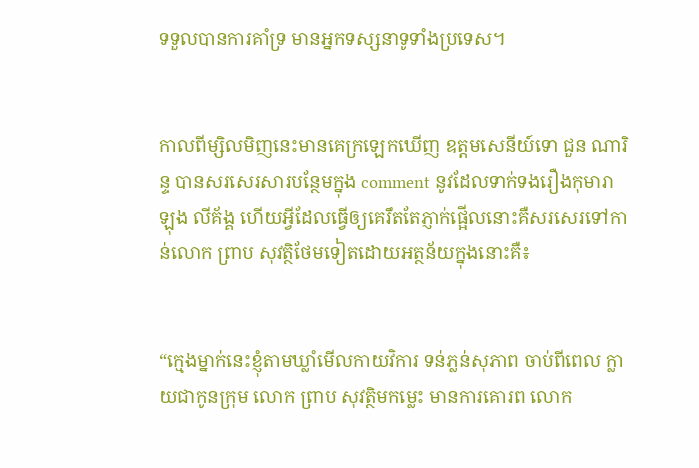ទទួលបានការគាំទ្រ មានអ្នកទស្សនាទូទាំងប្រទេស។


កាលពីម្សិលមិញនេះមានគេក្រឡេកឃើញ ឧត្តមសេនីយ៍ទោ ជួន ណារិន្ទ បានសរសេរសារបន្ថែមក្នុង comment នូវដែលទាក់ទងរឿងកុមារា ឡុង លីគ័ង្គ ហើយអ្វីដែលធ្វើឲ្យគេរឹតតែភ្ញាក់ផ្អើលនោះគឺសរសេរទៅកាន់លោក ព្រាប សុវត្ថិថែមទៀតដោយអត្ថន័យក្នុងនោះគឺ៖


“ក្មេងម្នាក់នេះខ្ញុំតាមឃ្លាំមើលកាយវិការ ទន់ភ្លន់សុភាព ចាប់ពីពេល ក្លាយជាកូនក្រុម លោក ព្រាប សុវត្ថិមកម្លេះ មានការគោរព លោក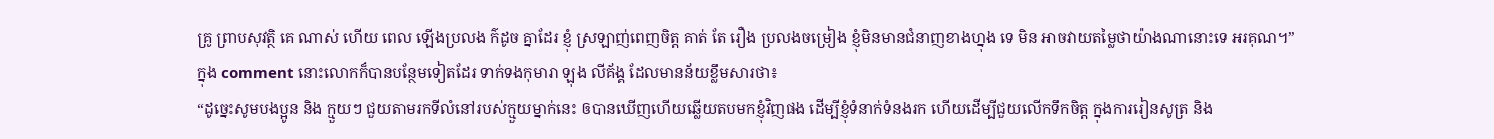គ្រូ ព្រាបសុវត្ថិ គេ ណាស់ ហើយ ពេល ឡើងប្រលង ក៌ដូច គ្នាដែរ ខ្ញុំ ស្រឡាញ់ពេញចិត្ត គាត់ តែ រឿង ប្រលងចម្រៀង ខ្ញុំមិនមានជំនាញខាងហ្នុង ទេ មិន អាចវាយតម្លៃថាយ៉ាងណានោះទេ អរគុណ។”
ក្នុង comment នោះលោកក៏បានបន្ថែមទៀតដែរ ទាក់ទងកុមារា ឡុង លីគ័ង្គ ដែលមានន័យខ្លឹមសារថា៖
“ដូច្នេះសូមបងប្អូន និង ក្មួយៗ ជួយតាមរកទីលំនៅរបស់ក្មួយម្នាក់នេះ ឲបានឃើញហើយឆ្លើយតបមកខ្ញុំវិញផង ដើម្បីខ្ញុំទំនាក់ទំនងរក ហើយដើម្បីជួយលើកទឹកចិត្ត ក្នុងការរៀនសូត្រ និង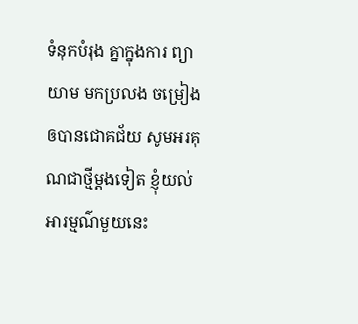ទំនុកបំរុង គ្នាក្នុងការ ព្យាយាម មកប្រលង ចម្រៀងឲបានជោគជ័យ សូមអរគុណជាថ្មីម្ដងទៀត ខ្ញុំយល់អារម្មណ៌មួយនេះ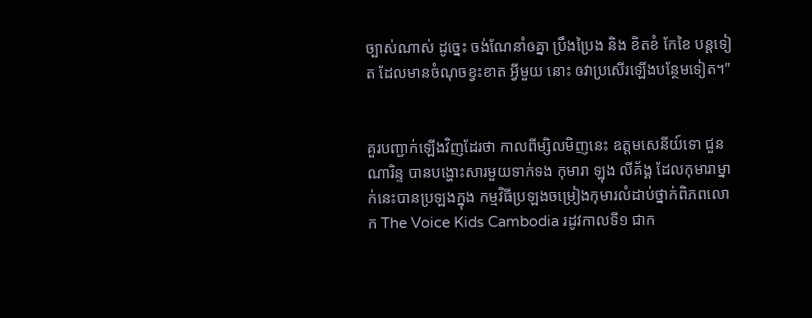ច្បាស់ណាស់ ដូច្នេះ ចង់ណែនាំឲគ្នា ប្រឹងប្រៃង និង ខិតខំ កែខៃ បន្តទៀត ដែលមានចំណុចខ្វះខាត អ្វីមួយ នោះ ឲវាប្រសើរឡើងបន្ថែមទៀត។”


គួរបញ្ជាក់ឡើងវិញដែរថា កាលពីម្សិលមិញនេះ ឧត្តមសេនីយ៍ទោ ជួន ណារិន្ទ បានបង្ហោះសារមួយទាក់ទង កុមារា ឡុង លីគ័ង្គ ដែលកុមារាម្នាក់នេះបានប្រឡងក្នុង កម្មវិធីប្រឡងចម្រៀងកុមារលំដាប់ថ្នាក់ពិភពលោក The Voice Kids Cambodia រដូវកាលទី១ ជាក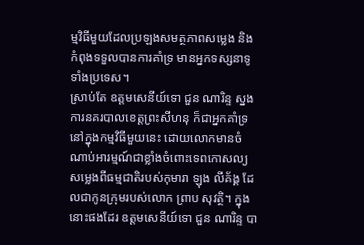ម្មវិធីមួយដែលប្រឡងសមត្ថភាពសម្លេង និងកំពុងទទួលបានការគាំទ្រ មានអ្នកទស្សនាទូទាំងប្រទេស។
ស្រាប់តែ ឧត្តមសេនីយ៍ទោ ជួន ណារិន្ទ ស្នងការនគរបាលខេត្តព្រះសីហនុ ក៏ជាអ្នកគាំទ្រនៅក្នុងកម្មវិធីមួយនេះ ដោយលោកមានចំណាប់អារម្មណ៍ជាខ្លាំងចំពោះទេពកោសល្យសម្លេងពីធម្មជាតិរបស់កុមារា ឡុង លីគ័ង្គ ដែលជាកូនក្រុមរបស់លោក ព្រាប សុវត្ថិ។ ក្នុងនោះផងដែរ ឧត្តមសេនីយ៍ទោ ជួន ណារិន្ទ បា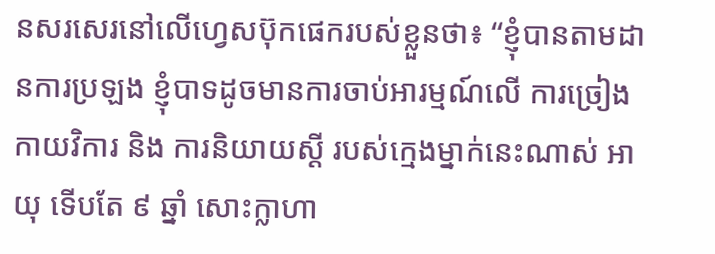នសរសេរនៅលើហ្វេសប៊ុកផេករបស់ខ្លួនថា៖ “ខ្ញុំបានតាមដានការប្រឡង ខ្ញុំបាទដូចមានការចាប់អារម្មណ៍លើ ការច្រៀង កាយវិការ និង ការនិយាយស្ដី របស់ក្មេងម្នាក់នេះណាស់ អាយុ ទើបតែ ៩ ឆ្នាំ សោះក្លាហា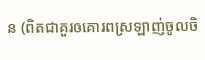ន (ពិតជាគួរឲគោរពស្រឡាញ់ចូលចិ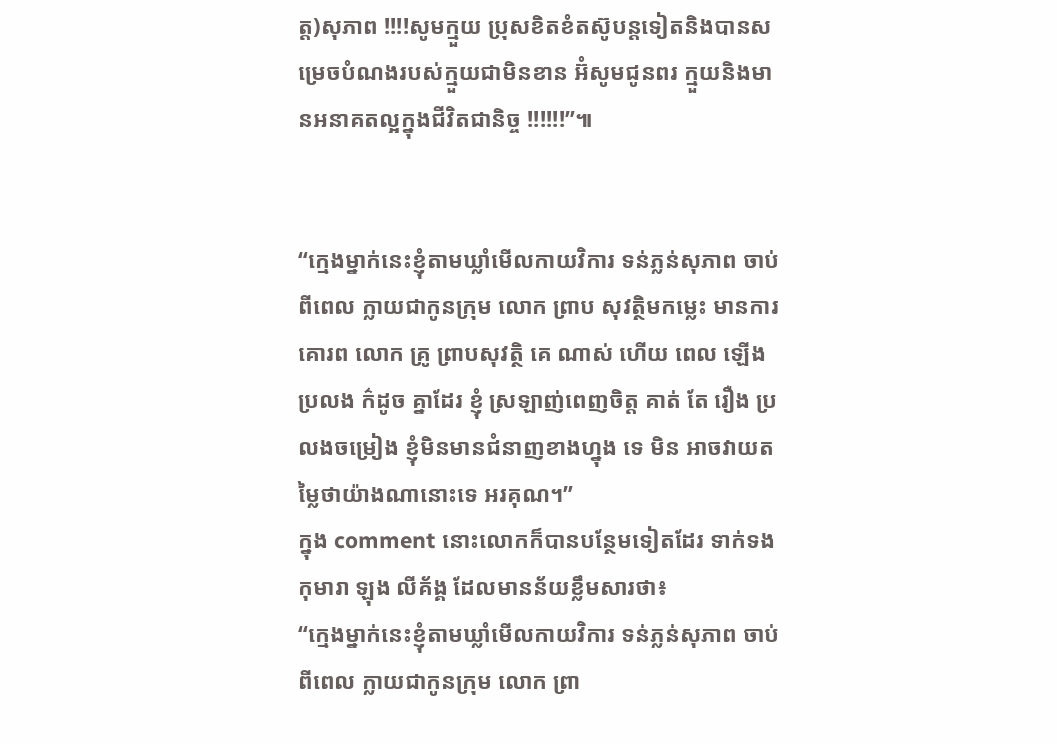ត្ត)សុភាព !!!!សូមក្មួយ ប្រុសខិតខំតស៊ូបន្តទៀតនិងបានសម្រេចបំណងរបស់ក្មួយជាមិនខាន អ៊ំសូមជូនពរ ក្មួយនិងមានអនាគតល្អក្នុងជីវិតជានិច្ច !!!!!!”៕


“ក្មេងម្នាក់នេះខ្ញុំតាមឃ្លាំមើលកាយវិការ ទន់ភ្លន់សុភាព ចាប់ពីពេល ក្លាយជាកូនក្រុម លោក ព្រាប សុវត្ថិមកម្លេះ មានការគោរព លោក គ្រូ ព្រាបសុវត្ថិ គេ ណាស់ ហើយ ពេល ឡើងប្រលង ក៌ដូច គ្នាដែរ ខ្ញុំ ស្រឡាញ់ពេញចិត្ត គាត់ តែ រឿង ប្រលងចម្រៀង ខ្ញុំមិនមានជំនាញខាងហ្នុង ទេ មិន អាចវាយតម្លៃថាយ៉ាងណានោះទេ អរគុណ។”
ក្នុង comment នោះលោកក៏បានបន្ថែមទៀតដែរ ទាក់ទងកុមារា ឡុង លីគ័ង្គ ដែលមានន័យខ្លឹមសារថា៖
“ក្មេងម្នាក់នេះខ្ញុំតាមឃ្លាំមើលកាយវិការ ទន់ភ្លន់សុភាព ចាប់ពីពេល ក្លាយជាកូនក្រុម លោក ព្រា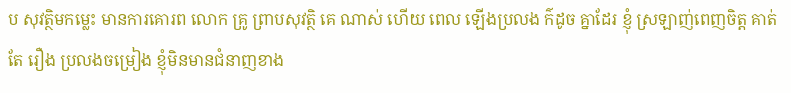ប សុវត្ថិមកម្លេះ មានការគោរព លោក គ្រូ ព្រាបសុវត្ថិ គេ ណាស់ ហើយ ពេល ឡើងប្រលង ក៌ដូច គ្នាដែរ ខ្ញុំ ស្រឡាញ់ពេញចិត្ត គាត់ តែ រឿង ប្រលងចម្រៀង ខ្ញុំមិនមានជំនាញខាង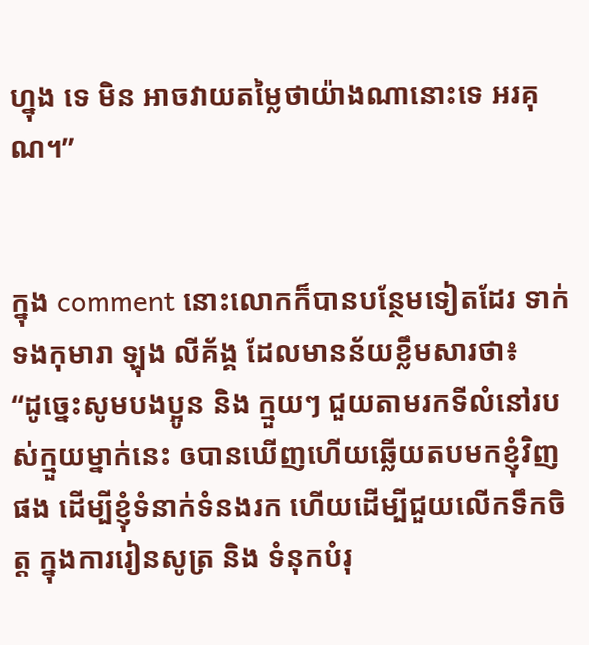ហ្នុង ទេ មិន អាចវាយតម្លៃថាយ៉ាងណានោះទេ អរគុណ។”


ក្នុង comment នោះលោកក៏បានបន្ថែមទៀតដែរ ទាក់ទងកុមារា ឡុង លីគ័ង្គ ដែលមានន័យខ្លឹមសារថា៖
“ដូច្នេះសូមបងប្អូន និង ក្មួយៗ ជួយតាមរកទីលំនៅរបស់ក្មួយម្នាក់នេះ ឲបានឃើញហើយឆ្លើយតបមកខ្ញុំវិញផង ដើម្បីខ្ញុំទំនាក់ទំនងរក ហើយដើម្បីជួយលើកទឹកចិត្ត ក្នុងការរៀនសូត្រ និង ទំនុកបំរុ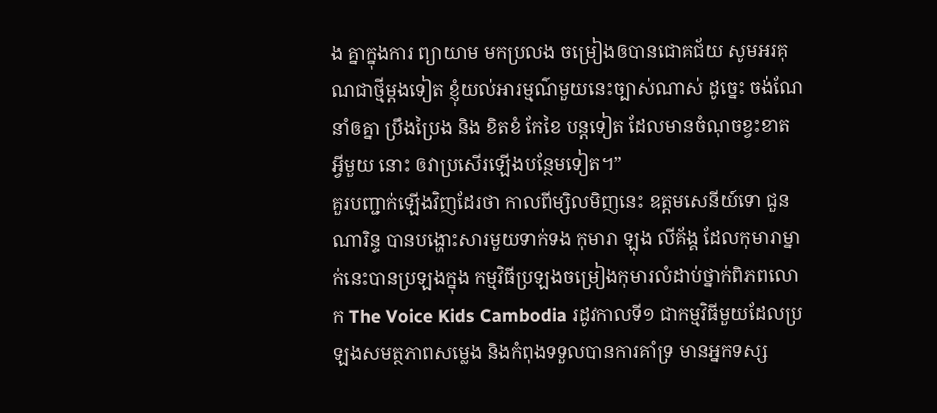ង គ្នាក្នុងការ ព្យាយាម មកប្រលង ចម្រៀងឲបានជោគជ័យ សូមអរគុណជាថ្មីម្ដងទៀត ខ្ញុំយល់អារម្មណ៌មួយនេះច្បាស់ណាស់ ដូច្នេះ ចង់ណែនាំឲគ្នា ប្រឹងប្រៃង និង ខិតខំ កែខៃ បន្តទៀត ដែលមានចំណុចខ្វះខាត អ្វីមួយ នោះ ឲវាប្រសើរឡើងបន្ថែមទៀត។”
គួរបញ្ជាក់ឡើងវិញដែរថា កាលពីម្សិលមិញនេះ ឧត្តមសេនីយ៍ទោ ជួន ណារិន្ទ បានបង្ហោះសារមួយទាក់ទង កុមារា ឡុង លីគ័ង្គ ដែលកុមារាម្នាក់នេះបានប្រឡងក្នុង កម្មវិធីប្រឡងចម្រៀងកុមារលំដាប់ថ្នាក់ពិភពលោក The Voice Kids Cambodia រដូវកាលទី១ ជាកម្មវិធីមួយដែលប្រឡងសមត្ថភាពសម្លេង និងកំពុងទទួលបានការគាំទ្រ មានអ្នកទស្ស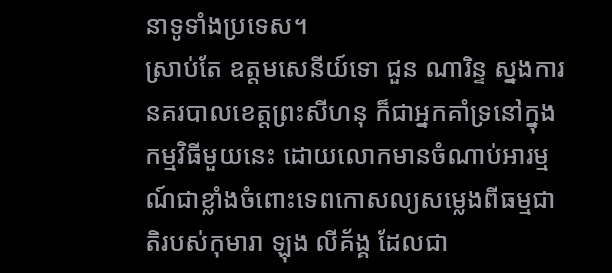នាទូទាំងប្រទេស។
ស្រាប់តែ ឧត្តមសេនីយ៍ទោ ជួន ណារិន្ទ ស្នងការនគរបាលខេត្តព្រះសីហនុ ក៏ជាអ្នកគាំទ្រនៅក្នុងកម្មវិធីមួយនេះ ដោយលោកមានចំណាប់អារម្មណ៍ជាខ្លាំងចំពោះទេពកោសល្យសម្លេងពីធម្មជាតិរបស់កុមារា ឡុង លីគ័ង្គ ដែលជា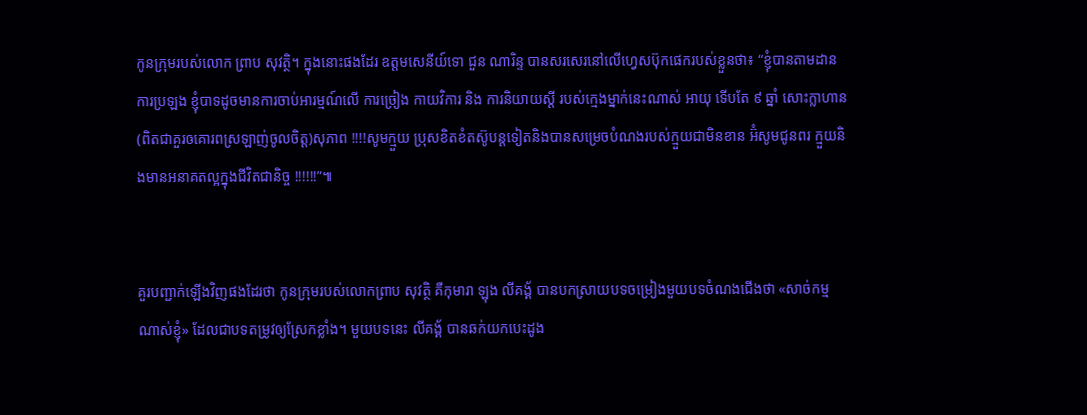កូនក្រុមរបស់លោក ព្រាប សុវត្ថិ។ ក្នុងនោះផងដែរ ឧត្តមសេនីយ៍ទោ ជួន ណារិន្ទ បានសរសេរនៅលើហ្វេសប៊ុកផេករបស់ខ្លួនថា៖ “ខ្ញុំបានតាមដានការប្រឡង ខ្ញុំបាទដូចមានការចាប់អារម្មណ៍លើ ការច្រៀង កាយវិការ និង ការនិយាយស្ដី របស់ក្មេងម្នាក់នេះណាស់ អាយុ ទើបតែ ៩ ឆ្នាំ សោះក្លាហាន (ពិតជាគួរឲគោរពស្រឡាញ់ចូលចិត្ត)សុភាព !!!!សូមក្មួយ ប្រុសខិតខំតស៊ូបន្តទៀតនិងបានសម្រេចបំណងរបស់ក្មួយជាមិនខាន អ៊ំសូមជូនពរ ក្មួយនិងមានអនាគតល្អក្នុងជីវិតជានិច្ច !!!!!!”៕


គួរបញ្ជាក់ឡើងវិញផងដែរថា កូនក្រុមរបស់លោកព្រាប សុវត្ថិ គឺកុមារា ឡុង លីគង្គ័ បានបកស្រាយបទចម្រៀងមួយបទចំណងជើងថា «សាច់កម្មណាស់ខ្ញុំ» ដែលជាបទតម្រូវឲ្យស្រែកខ្លាំង។ មួយបទនេះ លីគង្គ័ បានឆក់យកបេះដូង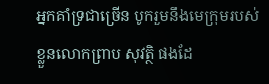អ្នកគាំទ្រជាច្រើន បូករួមនឹងមេក្រុមរបស់ខ្លួនលោកព្រាប សុវត្ថិ ផងដែ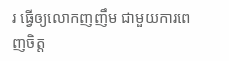រ ធ្វើឲ្យលោកញញឹម ជាមួយការពេញចិត្ត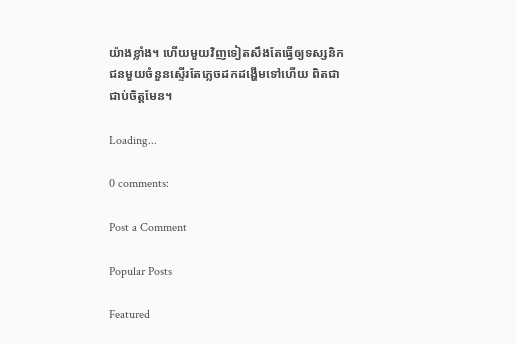យ៉ាងខ្លាំង។ ហើយមួយវិញទៀតសឹងតែធ្វើឲ្យទស្សនិកជនមួយចំនួនស្ទើរតែភ្លេចដកដង្ហើមទៅហើយ ពិតជាជាប់ចិត្តមែន។

Loading...

0 comments:

Post a Comment

Popular Posts

Featured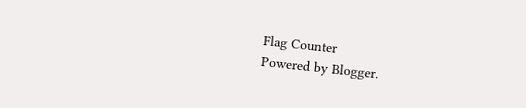Flag Counter
Powered by Blogger.